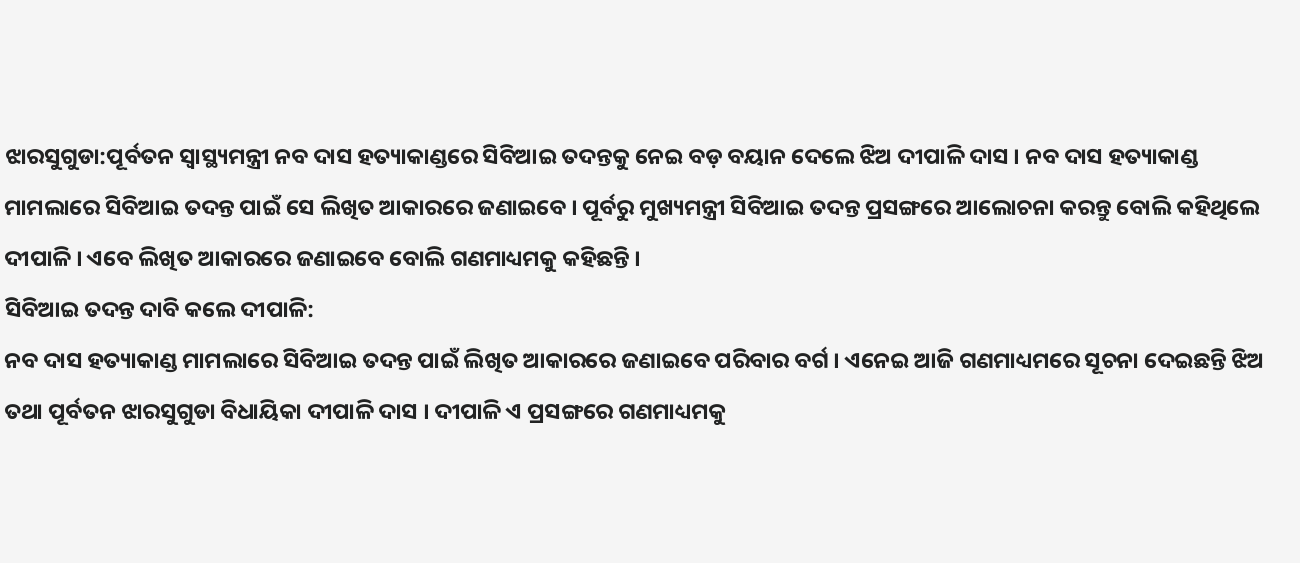ଝାରସୁଗୁଡା:ପୂର୍ବତନ ସ୍ବାସ୍ଥ୍ୟମନ୍ତ୍ରୀ ନବ ଦାସ ହତ୍ୟାକାଣ୍ଡରେ ସିବିଆଇ ତଦନ୍ତକୁ ନେଇ ବଡ଼ ବୟାନ ଦେଲେ ଝିଅ ଦୀପାଳି ଦାସ । ନବ ଦାସ ହତ୍ୟାକାଣ୍ଡ ମାମଲାରେ ସିବିଆଇ ତଦନ୍ତ ପାଇଁ ସେ ଲିଖିତ ଆକାରରେ ଜଣାଇବେ । ପୂର୍ବରୁ ମୁଖ୍ୟମନ୍ତ୍ରୀ ସିବିଆଇ ତଦନ୍ତ ପ୍ରସଙ୍ଗରେ ଆଲୋଚନା କରନ୍ତୁ ବୋଲି କହିଥିଲେ ଦୀପାଳି । ଏବେ ଲିଖିତ ଆକାରରେ ଜଣାଇବେ ବୋଲି ଗଣମାଧ୍ୟମକୁ କହିଛନ୍ତି ।
ସିବିଆଇ ତଦନ୍ତ ଦାବି କଲେ ଦୀପାଳି:
ନବ ଦାସ ହତ୍ୟାକାଣ୍ଡ ମାମଲାରେ ସିବିଆଇ ତଦନ୍ତ ପାଇଁ ଲିଖିତ ଆକାରରେ ଜଣାଇବେ ପରିବାର ବର୍ଗ । ଏନେଇ ଆଜି ଗଣମାଧ୍ୟମରେ ସୂଚନା ଦେଇଛନ୍ତି ଝିଅ ତଥା ପୂର୍ବତନ ଝାରସୁଗୁଡା ବିଧାୟିକା ଦୀପାଳି ଦାସ । ଦୀପାଳି ଏ ପ୍ରସଙ୍ଗରେ ଗଣମାଧ୍ୟମକୁ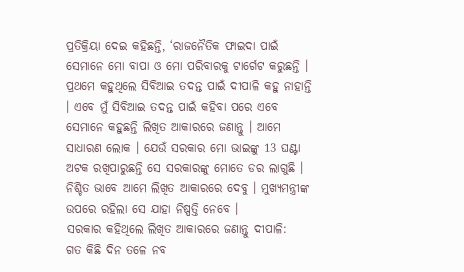ପ୍ରତିକ୍ରିୟା ଦେଇ କହିଛନ୍ତି, ‘ରାଜନୈତିକ ଫାଇଦା ପାଇଁ ସେମାନେ ମୋ ବାପା ଓ ମୋ ପରିବାରକୁ ଟାର୍ଗେଟ କରୁଛନ୍ତି । ପ୍ରଥମେ କହୁଥିଲେ ସିବିଆଇ ତଦନ୍ତ ପାଇଁ ଦୀପାଳି କହୁ ନାହାନ୍ତି । ଏବେ ମୁଁ ସିବିଆଇ ତଦନ୍ତ ପାଇଁ କହିବା ପରେ ଏବେ ସେମାନେ କହୁଛନ୍ତି ଲିଖିତ ଆକାରରେ ଜଣାନ୍ତୁ । ଆମେ ସାଧାରଣ ଲୋକ । ଯେଉଁ ସରକାର ମୋ ଭାଇଙ୍କୁ 13 ଘଣ୍ଟା ଅଟକ ରଖିପାରୁଛନ୍ତି ସେ ସରକାରଙ୍କୁ ମୋତେ ଡର ଲାଗୁଛି । ନିଶ୍ଚିତ ଭାବେ ଆମେ ଲିଖିତ ଆକାରରେ ଦେବୁ । ମୁଖ୍ୟମନ୍ତ୍ରୀଙ୍କ ଉପରେ ରହିଲା ସେ ଯାହା ନିଷ୍ପତ୍ତି ନେବେ ।
ସରକାର କହିଥିଲେ ଲିଖିତ ଆକାରରେ ଜଣାନ୍ତୁ ଦୀପାଳି:
ଗତ କିଛି ଦିନ ତଳେ ନବ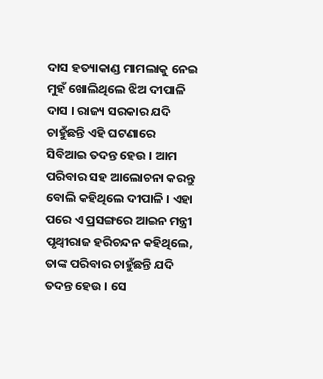ଦାସ ହତ୍ୟାକାଣ୍ଡ ମାମଲାକୁ ନେଇ ମୁହଁ ଖୋଲିଥିଲେ ଝିଅ ଦୀପାଳି ଦାସ । ରାଜ୍ୟ ସରକାର ଯଦି ଚାହୁଁଛନ୍ତି ଏହି ଘଟଣାରେ ସିବିଆଇ ତଦନ୍ତ ହେଉ । ଆମ ପରିବାର ସହ ଆଲୋଚନା କରନ୍ତୁ ବୋଲି କହିଥିଲେ ଦୀପାଳି । ଏହା ପରେ ଏ ପ୍ରସଙ୍ଗରେ ଆଇନ ମନ୍ତ୍ରୀ ପୃଥ୍ବୀରାଜ ହରିଚନ୍ଦନ କହିଥିଲେ, ତାଙ୍କ ପରିବାର ଚାହୁଁଛନ୍ତି ଯଦି ତଦନ୍ତ ହେଉ । ସେ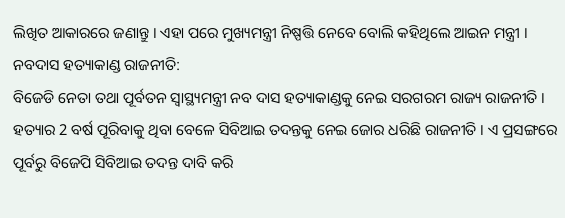ଲିଖିତ ଆକାରରେ ଜଣାନ୍ତୁ । ଏହା ପରେ ମୁଖ୍ୟମନ୍ତ୍ରୀ ନିଷ୍ପତ୍ତି ନେବେ ବୋଲି କହିଥିଲେ ଆଇନ ମନ୍ତ୍ରୀ ।
ନବଦାସ ହତ୍ୟାକାଣ୍ଡ ରାଜନୀତି:
ବିଜେଡି ନେତା ତଥା ପୂର୍ବତନ ସ୍ବାସ୍ଥ୍ୟମନ୍ତ୍ରୀ ନବ ଦାସ ହତ୍ୟାକାଣ୍ଡକୁ ନେଇ ସରଗରମ ରାଜ୍ୟ ରାଜନୀତି । ହତ୍ୟାର 2 ବର୍ଷ ପୂରିବାକୁ ଥିବା ବେଳେ ସିବିଆଇ ତଦନ୍ତକୁ ନେଇ ଜୋର ଧରିଛି ରାଜନୀତି । ଏ ପ୍ରସଙ୍ଗରେ ପୂର୍ବରୁ ବିଜେପି ସିବିଆଇ ତଦନ୍ତ ଦାବି କରି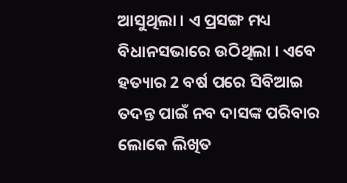ଆସୁଥିଲା । ଏ ପ୍ରସଙ୍ଗ ମଧ୍ୟ ବିଧାନସଭାରେ ଉଠିଥିଲା । ଏବେ ହତ୍ୟାର 2 ବର୍ଷ ପରେ ସିବିଆଇ ତଦନ୍ତ ପାଇଁ ନବ ଦାସଙ୍କ ପରିବାର ଲୋକେ ଲିଖିତ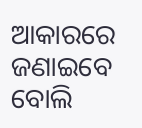ଆକାରରେ ଜଣାଇବେ ବୋଲି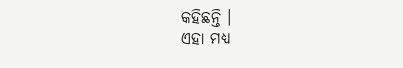କହିଛନ୍ତି ।
ଏହା ମଧ୍ୟ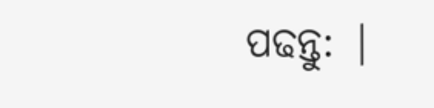ପଢନ୍ତୁ: |